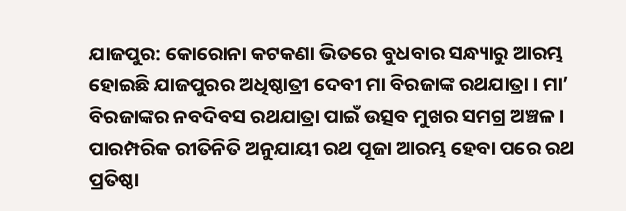ଯାଜପୁର: କୋରୋନା କଟକଣା ଭିତରେ ବୁଧବାର ସନ୍ଧ୍ୟାରୁ ଆରମ୍ଭ ହୋଇଛି ଯାଜପୁରର ଅଧିଷ୍ଠାତ୍ରୀ ଦେବୀ ମା ବିରଜାଙ୍କ ରଥଯାତ୍ରା । ମା’ ବିରଜାଙ୍କର ନବଦିବସ ରଥଯାତ୍ରା ପାଇଁ ଉତ୍ସବ ମୁଖର ସମଗ୍ର ଅଞ୍ଚଳ । ପାରମ୍ପରିକ ରୀତିନିତି ଅନୁଯାୟୀ ରଥ ପୂଜା ଆରମ୍ଭ ହେବା ପରେ ରଥ ପ୍ରତିଷ୍ଠା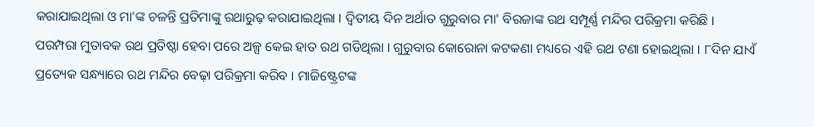କରାଯାଇଥିଲା ଓ ମା'ଙ୍କ ଚଳନ୍ତି ପ୍ରତିମାଙ୍କୁ ରଥାରୁଢ଼ କରାଯାଇଥିଲା । ଦ୍ବିତୀୟ ଦିନ ଅର୍ଥାତ ଗୁରୁବାର ମା' ବିରଜାଙ୍କ ରଥ ସମ୍ପୂର୍ଣ୍ଣ ମନ୍ଦିର ପରିକ୍ରମା କରିଛି ।
ପରମ୍ପରା ମୁତାବକ ରଥ ପ୍ରତିଷ୍ଠା ହେବା ପରେ ଅଳ୍ପ କେଇ ହାତ ରଥ ଗଡିଥିଲା । ଗୁରୁବାର କୋରୋନା କଟକଣା ମଧ୍ୟରେ ଏହି ରଥ ଟଣା ହୋଇଥିଲା । ୮ଦିନ ଯାଏଁ ପ୍ରତ୍ୟେକ ସନ୍ଧ୍ୟାରେ ରଥ ମନ୍ଦିର ବେଢ଼ା ପରିକ୍ରମା କରିବ । ମାଜିଷ୍ଟ୍ରେଟଙ୍କ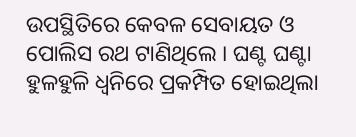ଉପସ୍ଥିତିରେ କେବଳ ସେବାୟତ ଓ ପୋଲିସ ରଥ ଟାଣିଥିଲେ । ଘଣ୍ଟ ଘଣ୍ଟା ହୁଳହୁଳି ଧ୍ବନିରେ ପ୍ରକମ୍ପିତ ହୋଇଥିଲା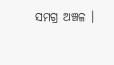ସମଗ୍ର ଅଞ୍ଚଳ ।